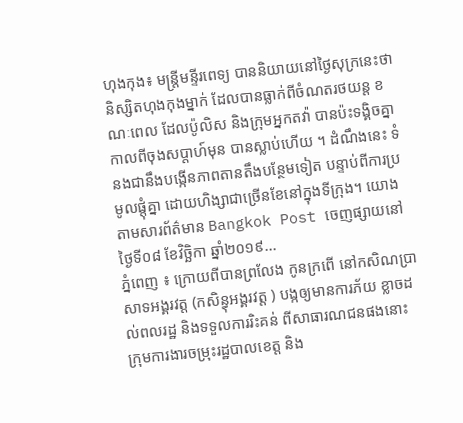ហុងកុង៖ មន្ត្រីមន្ទីរពេទ្យ បាននិយាយនៅថ្ងៃសុក្រនេះថា និស្សិតហុងកុងម្នាក់ ដែលបានធ្លាក់ពីចំណតរថយន្ត ខណៈពេល ដែលប៉ូលិស និងក្រុមអ្នកតវ៉ា បានប៉ះទង្គិចគ្នា កាលពីចុងសប្តាហ៍មុន បានស្លាប់ហើយ ។ ដំណឹងនេះ ទំនងជានឹងបង្កើនភាពតានតឹងបន្ថែមទៀត បន្ទាប់ពីការប្រមូលផ្តុំគ្នា ដោយហិង្សាជាច្រើនខែនៅក្នុងទីក្រុង។ យោងតាមសារព័ត៌មាន Bangkok Post ចេញផ្សាយនៅថ្ងៃទី០៨ ខែវិច្ឆិកា ឆ្នាំ២០១៩...
ភ្នំពេញ ៖ ក្រោយពីបានព្រលែង កូនក្រពើ នៅកសិណប្រាសាទអង្គរវត្ត (កសិន្ធុអង្គរវត្ត ) បង្កឲ្យមានការភ័យ ខ្លាចដល់ពលរដ្ឋ និងទទួលការរិះគន់ ពីសាធារណជនផងនោះ ក្រុមការងារចម្រុះរដ្ឋបាលខេត្ត និង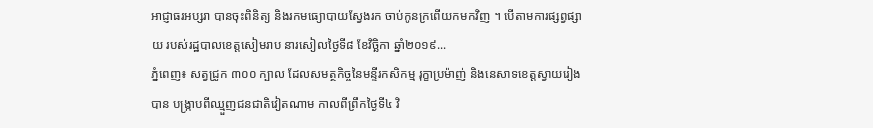អាជ្ញាធរអប្សរា បានចុះពិនិត្យ និងរកមធ្យោបាយស្វែងរក ចាប់កូនក្រពើយកមកវិញ ។ បើតាមការផ្សព្វផ្សាយ របស់រដ្ឋបាលខេត្តសៀមរាប នារសៀលថ្ងៃទី៨ ខែវិច្ឆិកា ឆ្នាំ២០១៩...
ភ្នំពេញ៖ សត្វជ្រូក ៣០០ ក្បាល ដែលសមត្ថកិច្ចនៃមន្ទីរកសិកម្ម រុក្ខាប្រម៉ាញ់ និងនេសាទខេត្តស្វាយរៀង បាន បង្ក្រាបពីឈ្មួញជនជាតិវៀតណាម កាលពីព្រឹកថ្ងៃទី៤ វិ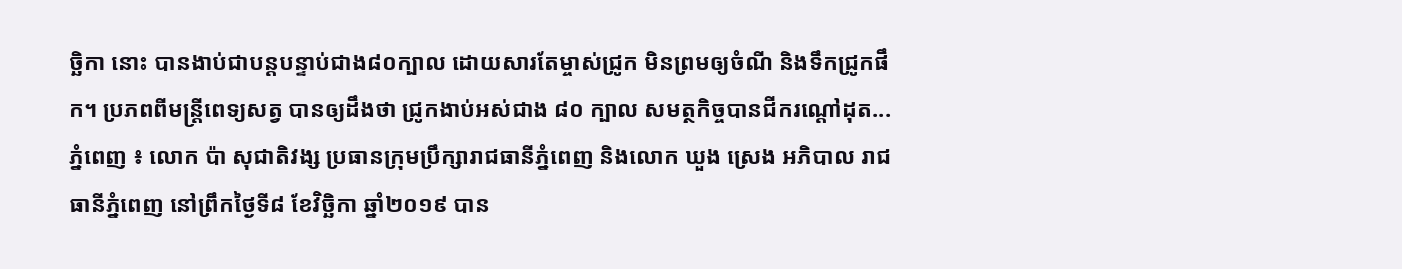ច្ឆិកា នោះ បានងាប់ជាបន្តបន្ទាប់ជាង៨០ក្បាល ដោយសារតែម្ចាស់ជ្រូក មិនព្រមឲ្យចំណី និងទឹកជ្រូកផឹក។ ប្រភពពីមន្ត្រីពេទ្យសត្វ បានឲ្យដឹងថា ជ្រូកងាប់អស់ជាង ៨០ ក្បាល សមត្ថកិច្ចបានជីករណ្តៅដុត...
ភ្នំពេញ ៖ លោក ប៉ា សុជាតិវង្ស ប្រធានក្រុមប្រឹក្សារាជធានីភ្នំពេញ និងលោក ឃួង ស្រេង អភិបាល រាជធានីភ្នំពេញ នៅព្រឹកថ្ងៃទី៨ ខែវិច្ឆិកា ឆ្នាំ២០១៩ បាន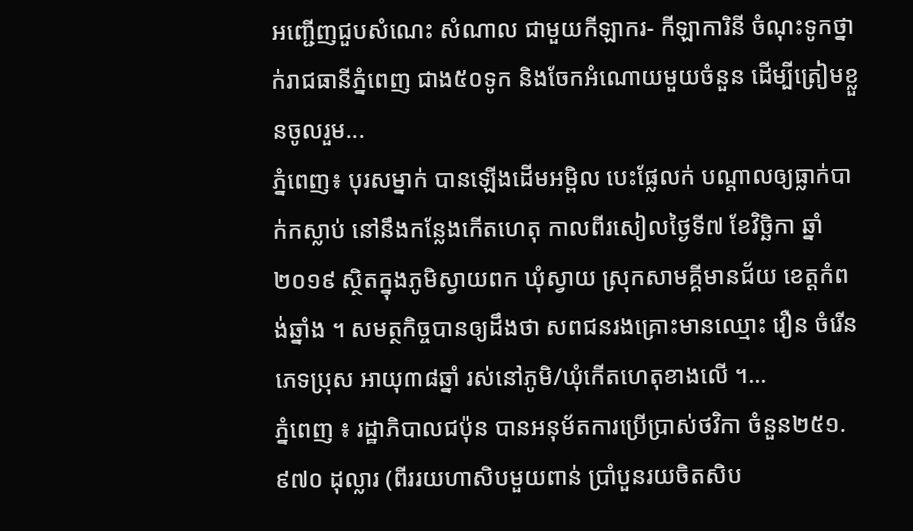អញ្ជើញជួបសំណេះ សំណាល ជាមួយកីឡាករ- កីឡាការិនី ចំណុះទូកថ្នាក់រាជធានីភ្នំពេញ ជាង៥០ទូក និងចែកអំណោយមួយចំនួន ដើម្បីត្រៀមខ្លួនចូលរួម...
ភ្នំពេញ៖ បុរសម្នាក់ បានឡើងដើមអម្ពិល បេះផ្លែលក់ បណ្តាលឲ្យធ្លាក់បាក់កស្លាប់ នៅនឹងកន្លែងកើតហេតុ កាលពីរសៀលថ្ងៃទី៧ ខែវិច្ឆិកា ឆ្នាំ២០១៩ ស្ថិតក្នុងភូមិស្វាយពក ឃុំស្វាយ ស្រុកសាមគ្គីមានជ័យ ខេត្តកំពង់ឆ្នាំង ។ សមត្ថកិច្ចបានឲ្យដឹងថា សពជនរងគ្រោះមានឈ្មោះ វឿន ចំរើន ភេទប្រុស អាយុ៣៨ឆ្នាំ រស់នៅភូមិ/ឃុំកើតហេតុខាងលើ ។...
ភ្នំពេញ ៖ រដ្ឋាភិបាលជប៉ុន បានអនុម័តការប្រើប្រាស់ថវិកា ចំនួន២៥១.៩៧០ ដុល្លារ (ពីររយហាសិបមួយពាន់ ប្រាំបួនរយចិតសិប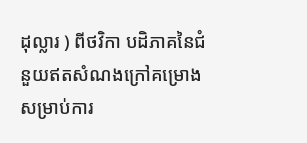ដុល្លារ ) ពីថវិកា បដិភាគនៃជំនួយឥតសំណងក្រៅគម្រោង សម្រាប់ការ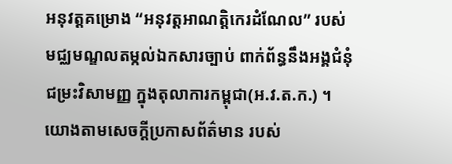អនុវត្តគម្រោង “អនុវត្តអាណត្តិកេរដំណែល” របស់មជ្ឈមណ្ឌលតម្កល់ឯកសារច្បាប់ ពាក់ព័ន្ធនឹងអង្គជំនុំជម្រះវិសាមញ្ញ ក្នុងតុលាការកម្ពុជា(អ.វ.ត.ក.) ។ យោងតាមសេចក្តីប្រកាសព័ត៌មាន របស់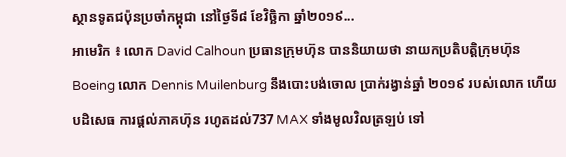ស្ថានទូតជប៉ុនប្រចាំកម្ពុជា នៅថ្ងៃទី៨ ខែវិច្ឆិកា ឆ្នាំ២០១៩...
អាមេរិក ៖ លោក David Calhoun ប្រធានក្រុមហ៊ុន បាននិយាយថា នាយកប្រតិបត្តិក្រុមហ៊ុន Boeing លោក Dennis Muilenburg នឹងបោះបង់ចោល ប្រាក់រង្វាន់ឆ្នាំ ២០១៩ របស់លោក ហើយបដិសេធ ការផ្តល់ភាគហ៊ុន រហូតដល់737 MAX ទាំងមូលវិលត្រឡប់ ទៅ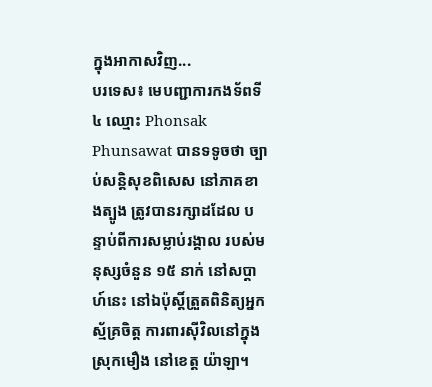ក្នុងអាកាសវិញ...
បរទេស៖ មេបញ្ជាការកងទ័ពទី ៤ ឈ្មោះ Phonsak Phunsawat បានទទូចថា ច្បាប់សន្តិសុខពិសេស នៅភាគខាងត្បូង ត្រូវបានរក្សាដដែល បន្ទាប់ពីការសម្លាប់រង្គាល របស់មនុស្សចំនួន ១៥ នាក់ នៅសប្តាហ៍នេះ នៅឯប៉ុស្តិ៍ត្រួតពិនិត្យអ្នកស្ម័គ្រចិត្ត ការពារស៊ីវិលនៅក្នុងស្រុកមឿង នៅខេត្ត យ៉ាឡា។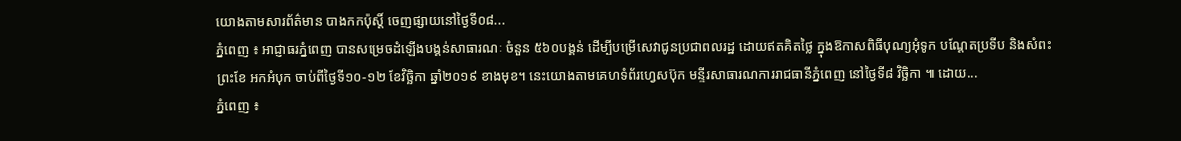យោងតាមសារព័ត៌មាន បាងកកប៉ុស្តិ៍ ចេញផ្សាយនៅថ្ងៃទី០៨...
ភ្នំពេញ ៖ អាជ្ញាធរភ្នំពេញ បានសម្រេចដំឡើងបង្គន់សាធារណៈ ចំនួន ៥៦០បង្គន់ ដើម្បីបម្រើសេវាជូនប្រជាពលរដ្ឋ ដោយឥតគិតថ្លៃ ក្នុងឱកាសពិធីបុណ្យអុំទូក បណ្តែតប្រទីប និងសំពះព្រះខែ អកអំបុក ចាប់ពីថ្ងៃទី១០-១២ ខែវិច្ឆិកា ឆ្នាំ២០១៩ ខាងមុខ។ នេះយោងតាមគេហទំព័រហ្វេសប៊ុក មន្ទីរសាធារណការរាជធានីភ្នំពេញ នៅថ្ងៃទី៨ វិច្ឆិកា ៕ ដោយ...
ភ្នំពេញ ៖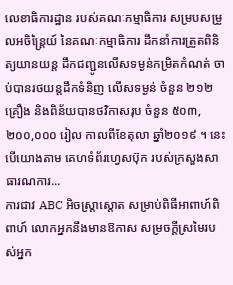លេខាធិការដ្ឋាន របស់គណៈកម្មាធិការ សម្របសម្រួលអចិន្ត្រៃយ៍ នៃគណៈកម្មាធិការ ដឹកនាំការត្រួតពិនិត្យយានយន្ត ដឹកជញ្ជូនលើសទម្ងន់កម្រិតកំណត់ ចាប់បានរថយន្តដឹកទំនិញ លើសទម្ងន់ ចំនួន ២១២គ្រឿង និងពិន័យបានថវិកាសរុប ចំនួន ៥០៣,២០០,០០០ រៀល កាលពីខែតុលា ឆ្នាំ២០១៩ ។ នេះបើយោងតាម គេហទំព័រហ្វេសប៊ុក របស់ក្រសួងសាធារណការ...
ការជាវ ABC អិចស្ត្រាស្តោត សម្រាប់ពិធីអាពាហ៍ពិពាហ៍ លោកអ្នកនឹងមានឱកាស សម្រចក្ដីស្រមៃរបស់អ្នក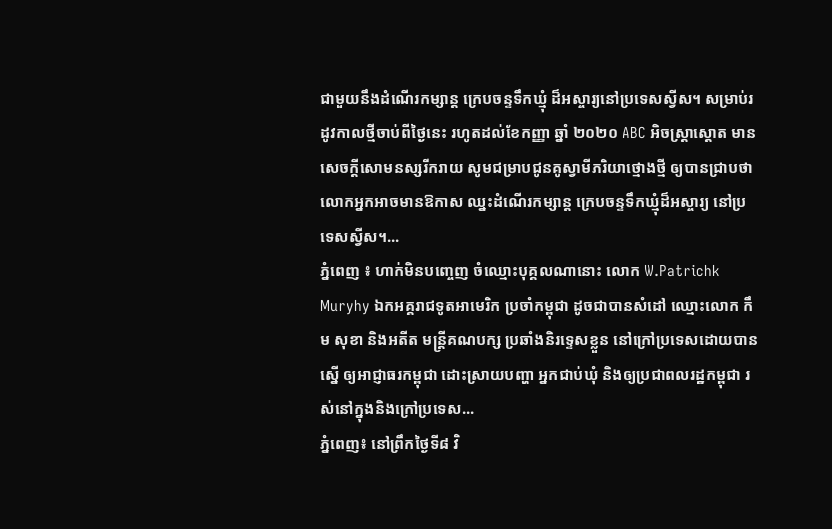ជាមួយនឹងដំណើរកម្សាន្ត ក្រេបចន្ទទឹកឃ្មុំ ដ៏អស្ចារ្យនៅប្រទេសស្វីស។ សម្រាប់រដូវកាលថ្មីចាប់ពីថ្ងៃនេះ រហូតដល់ខែកញ្ញា ឆ្នាំ ២០២០ ABC អិចស្ត្រាស្តោត មានសេចក្តីសោមនស្សរីករាយ សូមជម្រាបជូនគូស្វាមីភរិយាថ្មោងថ្មី ឲ្យបានជ្រាបថា លោកអ្នកអាចមានឱកាស ឈ្នះដំណើរកម្សាន្ត ក្រេបចន្ទទឹកឃ្មុំដ៏អស្ចារ្យ នៅប្រទេសស្វីស។...
ភ្នំពេញ ៖ ហាក់មិនបញ្ចេញ ចំឈ្មោះបុគ្គលណានោះ លោក W.Patrichk Muryhy ឯកអគ្គរាជទូតអាមេរិក ប្រចាំកម្ពុជា ដូចជាបានសំដៅ ឈ្មោះលោក កឹម សុខា និងអតីត មន្រ្តីគណបក្ស ប្រឆាំងនិរទ្ទេសខ្លួន នៅក្រៅប្រទេសដោយបានស្នើ ឲ្យអាជ្ញាធរកម្ពុជា ដោះស្រាយបញ្ហា អ្នកជាប់ឃុំ និងឲ្យប្រជាពលរដ្ឋកម្ពុជា រស់នៅក្នុងនិងក្រៅប្រទេស...
ភ្នំពេញ៖ នៅព្រឹកថ្ងៃទី៨ វិ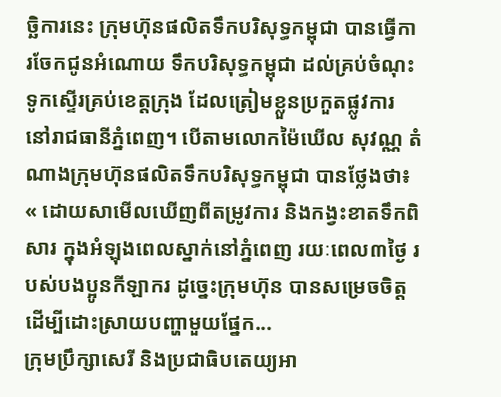ច្ឆិការនេះ ក្រុមហ៊ុនផលិតទឹកបរិសុទ្ធកម្ពុជា បានធ្វើការចែកជូនអំណោយ ទឹកបរិសុទ្ធកម្ពុជា ដល់គ្រប់ចំណុះទូកស្ទើរគ្រប់ខេត្តក្រុង ដែលត្រៀមខ្លួនប្រកួតផ្លូវការ នៅរាជធានីភ្នំពេញ។ បើតាមលោកម៉ៃឃើល សុវណ្ណ តំណាងក្រុមហ៊ុនផលិតទឹកបរិសុទ្ធកម្ពុជា បានថ្លែងថា៖ « ដោយសាមើលឃើញពីតម្រូវការ និងកង្វះខាតទឹកពិសារ ក្នុងអំឡុងពេលស្នាក់នៅភ្នំពេញ រយៈពេល៣ថ្ងៃ របស់បងប្អូនកីឡាករ ដូច្នេះក្រុមហ៊ុន បានសម្រេចចិត្ត ដើម្បីដោះស្រាយបញ្ហាមួយផ្នែក...
ក្រុមប្រឹក្សាសេរី និងប្រជាធិបតេយ្យអា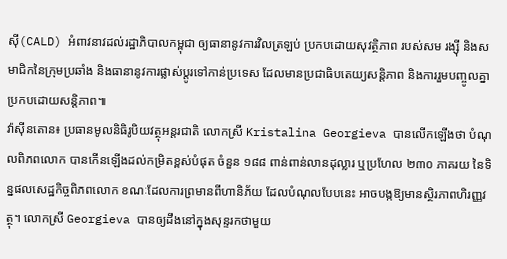ស៊ី(CALD) អំពាវនាវដល់រដ្ឋាភិបាលកម្ពុជា ឲ្យធានានូវការវិលត្រឡប់ ប្រកបដោយសុវត្ថិភាព របស់សម រង្ស៊ី និងសមាជិកនៃក្រុមប្រឆាំង និងធានានូវការផ្លាស់ប្តូរទៅកាន់ប្រទេស ដែលមានប្រជាធិបតេយ្យសន្តិភាព និងការរួមបញ្ចូលគ្នា ប្រកបដោយសន្តិភាព៕
វ៉ាស៊ីនតោន៖ ប្រធានមូលនិធិរូបិយវត្ថុអន្តរជាតិ លោកស្រី Kristalina Georgieva បានលើកឡើងថា បំណុលពិភពលោក បានកើនឡើងដល់កម្រិតខ្ពស់បំផុត ចំនួន ១៨៨ ពាន់ពាន់លានដុល្លារ ឬប្រហែល ២៣០ ភាគរយ នៃទិន្នផលសេដ្ឋកិច្ចពិភពលោក ខណៈដែលការព្រមានពីហានិភ័យ ដែលបំណុលបែបនេះ អាចបង្កឱ្យមានស្ថិរភាពហិរញ្ញវត្ថុ។ លោកស្រី Georgieva បានឲ្យដឹងនៅក្នុងសុន្ទរកថាមួយ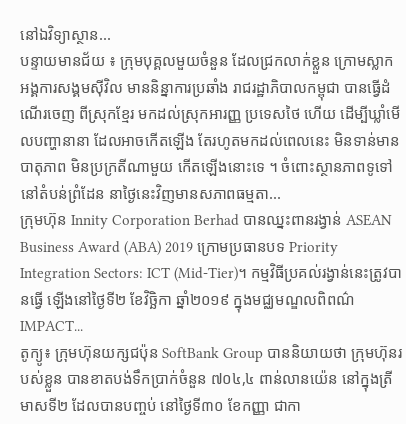នៅឯវិទ្យាស្ថាន...
បន្ទាយមានជ័យ ៖ ក្រុមបុគ្គលមួយចំនួន ដែលជ្រកលាក់ខ្លួន ក្រោមស្លាកអង្គការសង្គមស៊ីវិល មាននិន្នាការប្រឆាំង រាជរដ្ឋាភិបាលកម្ពុជា បានធ្វើដំណើរចេញ ពីស្រុកខ្មែរ មកដល់ស្រុកអារញ្ញ ប្រទេសថៃ ហើយ ដើម្បីឃ្លាំមើលបញ្ហានានា ដែលអាចកើតឡើង តែរហូតមកដល់ពេលនេះ មិនទាន់មានបាតុភាព មិនប្រក្រតីណាមួយ កើតឡើងនោះទេ ។ ចំពោះស្ថានភាពទូទៅ នៅតំបន់ព្រំដែន នាថ្ងៃនេះវិញមានសភាពធម្មតា...
ក្រុមហ៊ុន Innity Corporation Berhad បានឈ្នះពានរង្វាន់ ASEAN Business Award (ABA) 2019 ក្រោមប្រធានបទ Priority Integration Sectors: ICT (Mid-Tier)។ កម្មវិធីប្រគល់រង្វាន់នេះត្រូវបានធ្វើ ឡើងនៅថ្ងៃទី២ ខែវិច្ឆិកា ឆ្នាំ២០១៩ ក្នុងមជ្ឈមណ្ឌលពិពណ៌ IMPACT...
តូក្យូ៖ ក្រុមហ៊ុនយក្សជប៉ុន SoftBank Group បាននិយាយថា ក្រុមហ៊ុនរបស់ខ្លួន បានខាតបង់ទឹកប្រាក់ចំនួន ៧០៤,៤ ពាន់លានយ៉េន នៅក្នុងត្រីមាសទី២ ដែលបានបញ្ចប់ នៅថ្ងៃទី៣០ ខែកញ្ញា ជាកា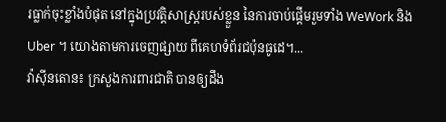រធ្លាក់ចុះខ្លាំងបំផុត នៅក្នុងប្រវត្តិសាស្រ្តរបស់ខ្លួន នៃការចាប់ផ្តើមរួមទាំង WeWork និង Uber ។ យោងតាមការចេញផ្សាយ ពីគេហទំព័រជប៉ុនធូដេ។...
វ៉ាស៊ីនតោន៖ ក្រសួងការពារជាតិ បានឲ្យដឹង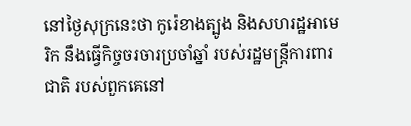នៅថ្ងៃសុក្រនេះថា កូរ៉េខាងត្បូង និងសហរដ្ឋអាមេរិក នឹងធ្វើកិច្ចចរចារប្រចាំឆ្នាំ របស់រដ្ឋមន្រ្តីការពារជាតិ របស់ពួកគេនៅ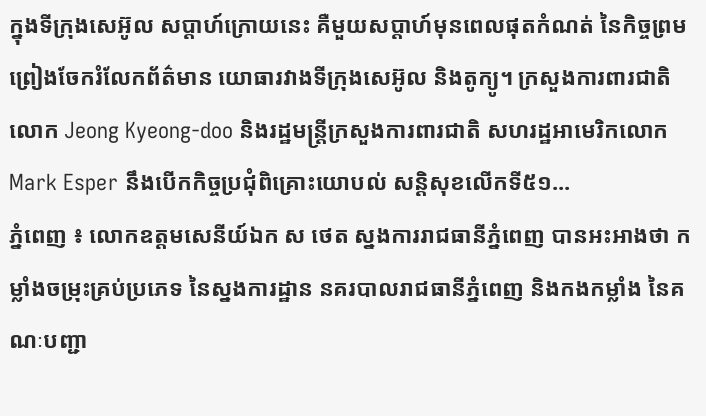ក្នុងទីក្រុងសេអ៊ូល សប្តាហ៍ក្រោយនេះ គឺមួយសប្តាហ៍មុនពេលផុតកំណត់ នៃកិច្ចព្រមព្រៀងចែករំលែកព័ត៌មាន យោធារវាងទីក្រុងសេអ៊ូល និងតូក្យូ។ ក្រសួងការពារជាតិលោក Jeong Kyeong-doo និងរដ្ឋមន្រ្តីក្រសួងការពារជាតិ សហរដ្ឋអាមេរិកលោក Mark Esper នឹងបើកកិច្ចប្រជុំពិគ្រោះយោបល់ សន្តិសុខលើកទី៥១...
ភ្នំពេញ ៖ លោកឧត្តមសេនីយ៍ឯក ស ថេត ស្នងការរាជធានីភ្នំពេញ បានអះអាងថា កម្លាំងចម្រុះគ្រប់ប្រភេទ នៃស្នងការដ្ឋាន នគរបាលរាជធានីភ្នំពេញ និងកងកម្លាំង នៃគណៈបញ្ជា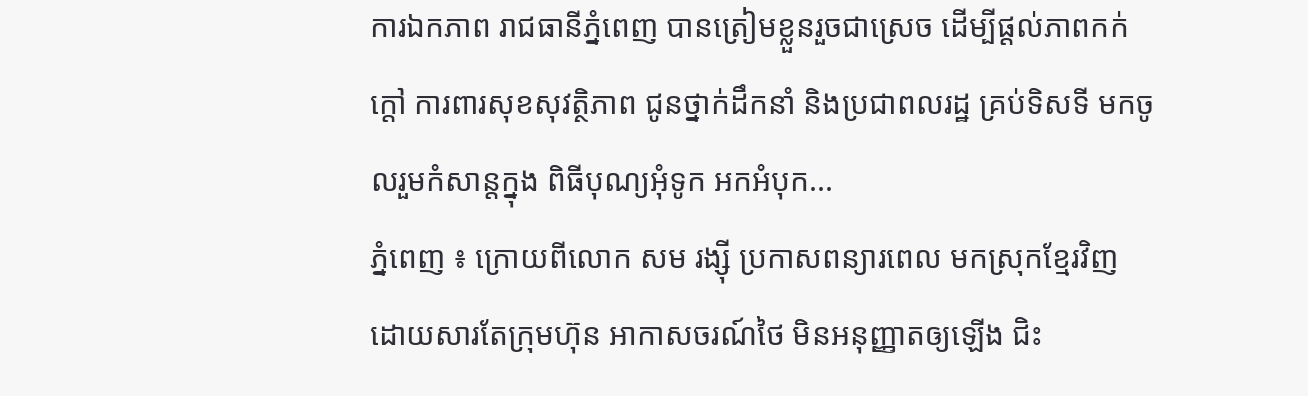ការឯកភាព រាជធានីភ្នំពេញ បានត្រៀមខ្លួនរួចជាស្រេច ដើម្បីផ្តល់ភាពកក់ក្តៅ ការពារសុខសុវត្ថិភាព ជូនថ្នាក់ដឹកនាំ និងប្រជាពលរដ្ឋ គ្រប់ទិសទី មកចូលរួមកំសាន្តក្នុង ពិធីបុណ្យអុំទូក អកអំបុក...
ភ្នំពេញ ៖ ក្រោយពីលោក សម រង្ស៊ី ប្រកាសពន្យារពេល មកស្រុកខ្មែរវិញ ដោយសារតែក្រុមហ៊ុន អាកាសចរណ៍ថៃ មិនអនុញ្ញាតឲ្យឡើង ជិះ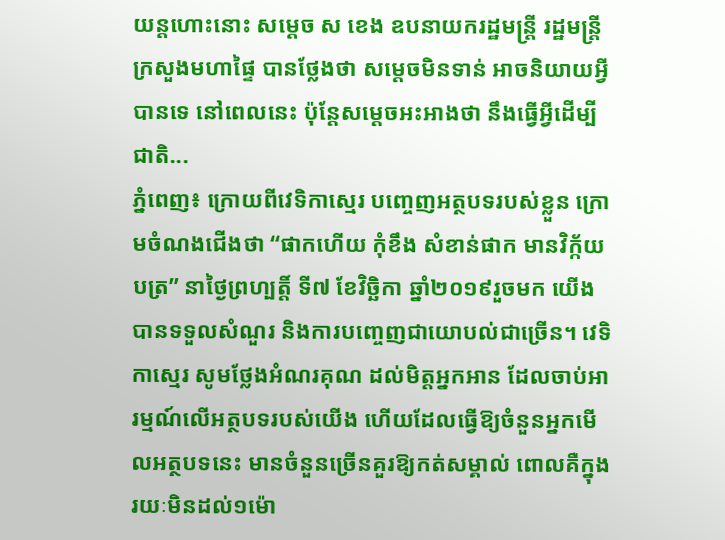យន្តហោះនោះ សម្តេច ស ខេង ឧបនាយករដ្ឋមន្រ្តី រដ្ឋមន្រ្តីក្រសួងមហាផ្ទៃ បានថ្លែងថា សម្តេចមិនទាន់ អាចនិយាយអ្វីបានទេ នៅពេលនេះ ប៉ុន្តែសម្តេចអះអាងថា នឹងធ្វើអ្វីដើម្បីជាតិ...
ភ្នំពេញ៖ ក្រោយពីវេទិកាស្មេរ បញ្ចេញអត្ថបទរបស់ខ្លួន ក្រោមចំណងជើងថា “ផាកហើយ កុំខឹង សំខាន់ផាក មានវិក្ក័យបត្រ” នាថ្ងៃព្រហ្បត្តិ៍ ទី៧ ខែវិច្ឆិកា ឆ្នាំ២០១៩រួចមក យើងបានទទួលសំណួរ និងការបញ្ចេញជាយោបល់ជាច្រើន។ វេទិកាស្មេរ សូមថ្លែងអំណរគុណ ដល់មិត្តអ្នកអាន ដែលចាប់អារម្មណ៍លើអត្ថបទរបស់យើង ហើយដែលធ្វើឱ្យចំនួនអ្នកមើលអត្ថបទនេះ មានចំនួនច្រើនគួរឱ្យកត់សម្គាល់ ពោលគឺក្នុងរយៈមិនដល់១ម៉ោ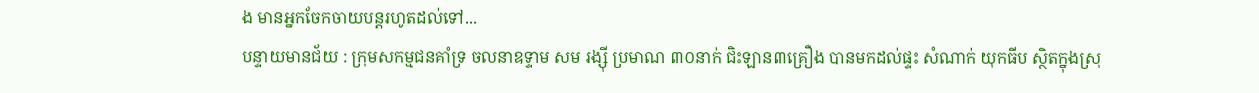ង មានអ្នកចែកចាយបន្តរហូតដល់ទៅ...
បន្ទាយមានជ័យ : ក្រុមសកម្មជនគាំទ្រ ចលនាឧទ្ទាម សម រង្ស៊ី ប្រមាណ ៣០នាក់ ជិះឡាន៣គ្រឿង បានមកដល់ផ្ទះ សំណាក់ យុកធីប ស្ថិតក្នុងស្រុ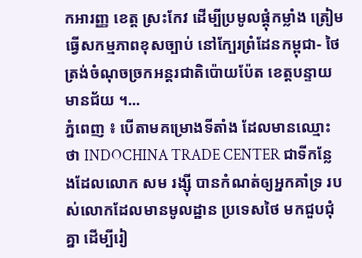កអារញ្ញ ខេត្ត ស្រះកែវ ដើម្បីប្រមូលផ្ដុំកម្លាំង ត្រៀមធ្វើសកម្មភាពខុសច្បាប់ នៅក្បែរព្រំដែនកម្ពុជា- ថៃ ត្រង់ចំណុចច្រកអន្តរជាតិប៉ោយប៉ែត ខេត្តបន្ទាយមានជ័យ ។...
ភ្នំពេញ ៖ បើតាមគម្រោងទីតាំង ដែលមានឈ្មោះថា INDOCHINA TRADE CENTER ជាទីកន្លែងដែលលោក សម រង្ស៊ី បានកំណត់ឲ្យអ្នកគាំទ្រ របស់លោកដែលមានមូលដ្ឋាន ប្រទេសថៃ មកជួបជុំគ្នា ដើម្បីរៀ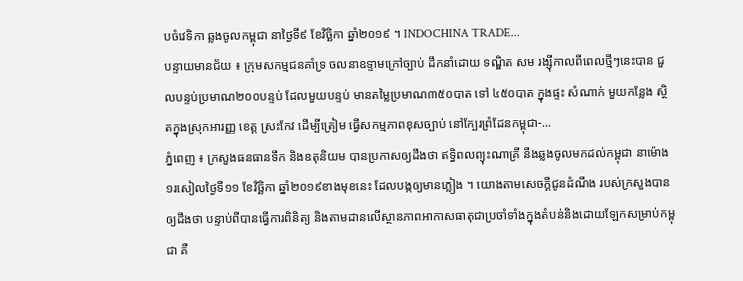បចំវេទិកា ឆ្លងចូលកម្ពុជា នាថ្ងៃទី៩ ខែវិច្ឆិកា ឆ្នាំ២០១៩ ។ INDOCHINA TRADE...
បន្ទាយមានជ័យ ៖ ក្រុមសកម្មជនគាំទ្រ ចលនាឧទ្ទាមក្រៅច្បាប់ ដឹកនាំដោយ ទណ្ឌិត សម រង្ស៊ីកាលពីពេលថ្មីៗនេះបាន ជួលបន្ទប់ប្រមាណ២០០បន្ទប់ ដែលមួយបន្ទប់ មានតម្លៃប្រមាណ៣៥០បាត ទៅ ៤៥០បាត ក្នុងផ្ទះ សំណាក់ មួយកន្លែង ស្ថិតក្នុងស្រុកអារញ្ញ ខេត្ត ស្រះកែវ ដើម្បីត្រៀម ធ្វើសកម្មភាពខុសច្បាប់ នៅក្បែរព្រំដែនកម្ពុជា-...
ភ្នំពេញ ៖ ក្រសួងធនធានទឹក និងឧតុនិយម បានប្រកាសឲ្យដឹងថា ឥទ្ធិពលព្យុះណាគ្រី នឹងឆ្លងចូលមកដល់កម្ពុជា នាម៉ោង១រសៀលថ្ងៃទី១១ ខែវិច្ឆិកា ឆ្នាំ២០១៩ខាងមុខនេះ ដែលបង្កឲ្យមានភ្លៀង ។ យោងតាមសេចក្តីជូនដំណឹង របស់ក្រសួងបានឲ្យដឹងថា បន្ទាប់ពីបានធ្វើការពិនិត្យ និងតាមដានលើស្ថានភាពអាកាសធាតុជាប្រចាំទាំងក្នុងតំបន់និងដោយឡែកសម្រាប់កម្ពុជា គឺ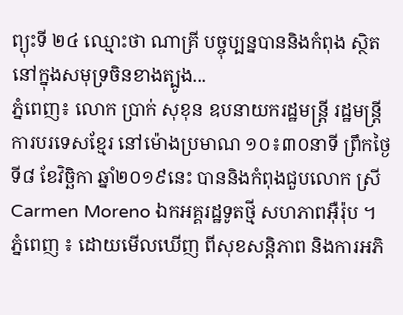ព្យុះទី ២៤ ឈ្មោះថា ណាគ្រី បច្ចុប្បន្នបាននិងកំពុង ស្ថិតនៅក្នុងសមុទ្រចិនខាងត្បូង...
ភ្នំពេញ៖ លោក ប្រាក់ សុខុន ឧបនាយករដ្ឋមន្ត្រី រដ្ឋមន្ត្រីការបរទេសខ្មែរ នៅម៉ោងប្រមាណ ១០៖៣០នាទី ព្រឹកថ្ងៃទី៨ ខែវិច្ឆិកា ឆ្នាំ២០១៩នេះ បាននិងកំពុងជួបលោក ស្រី Carmen Moreno ឯកអគ្គរដ្ឋទូតថ្មី សហភាពអុឺរ៉ុប ។
ភ្នំពេញ ៖ ដោយមើលឃើញ ពីសុខសន្តិភាព និងការអភិ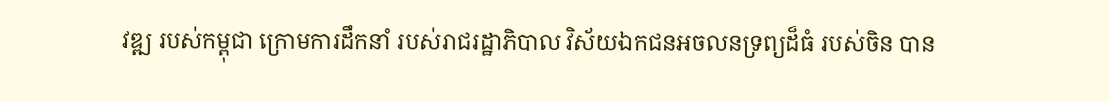វឌ្ឍ របស់កម្ពុជា ក្រោមការដឹកនាំ របស់រាជរដ្ឋាភិបាល វិស័យឯកជនអចលនទ្រព្យដ៏ធំ របស់ចិន បាន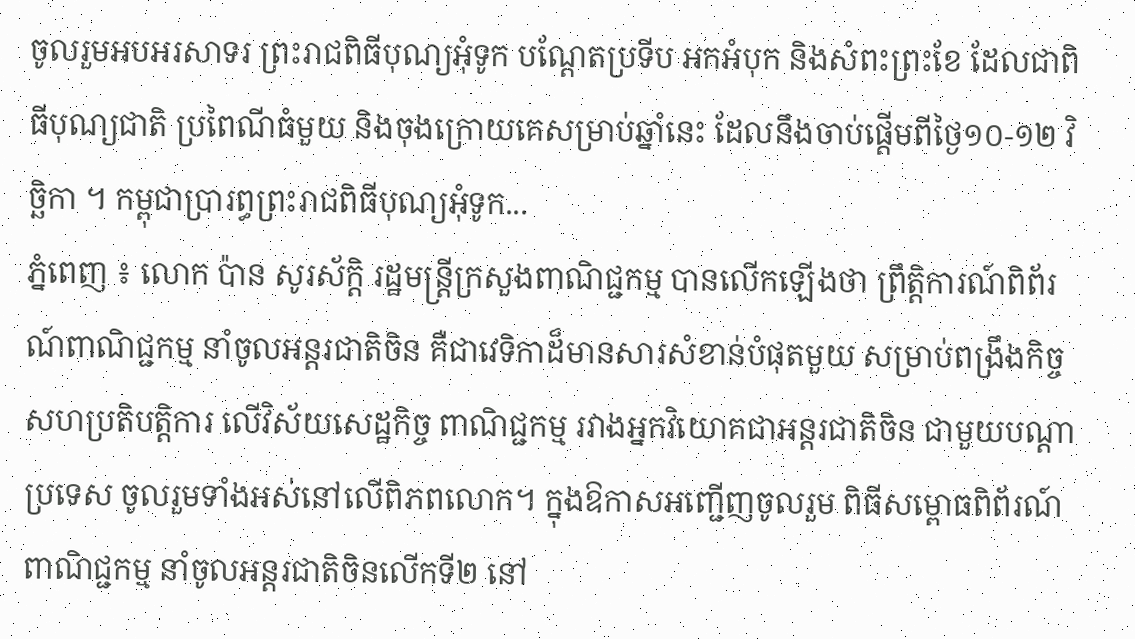ចូលរួមអបអរសាទរ ព្រះរាជពិធីបុណ្យអុំទូក បណ្តែតប្រទីប អកអំបុក និងសំពះព្រះខែ ដែលជាពិធីបុណ្យជាតិ ប្រពៃណីធំមួយ និងចុងក្រោយគេសម្រាប់ឆ្នាំនេះ ដែលនឹងចាប់ផ្តើមពីថ្ងៃ១០-១២ វិច្ឆិកា ។ កម្ពុជាប្រារព្ធព្រះរាជពិធីបុណ្យអុំទូក...
ភ្នំពេញ ៖ លោក ប៉ាន សូរស័ក្តិ រដ្ឋមន្រ្តីក្រសួងពាណិជ្ជកម្ម បានលើកឡើងថា ព្រឹត្តិការណ៍ពិព័រណ៍ពាណិជ្ជកម្ម នាំចូលអន្ដរជាតិចិន គឺជាវេទិកាដ៏មានសារសំខាន់បំផុតមួយ សម្រាប់ពង្រឹងកិច្ចសហប្រតិបត្តិការ លើវិស័យសេដ្ឋកិច្ច ពាណិជ្ជកម្ម រវាងអ្នកវិយោគជាអន្តរជាតិចិន ជាមួយបណ្ដាប្រទេស ចូលរួមទាំងអស់នៅលើពិភពលោក។ ក្នុងឱកាសអញ្ជើញចូលរួម ពិធីសម្ពោធពិព័រណ៍ពាណិជ្ជកម្ម នាំចូលអន្តរជាតិចិនលើកទី២ នៅ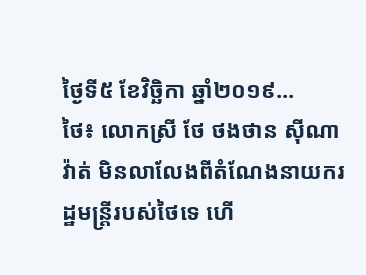ថ្ងៃទី៥ ខែវិច្ឆិកា ឆ្នាំ២០១៩...
ថៃ៖ លោកស្រី ថែ ថងថាន ស៊ីណាវ៉ាត់ មិនលាលែងពីតំណែងនាយករដ្ឋមន្រ្តីរបស់ថៃទេ ហើ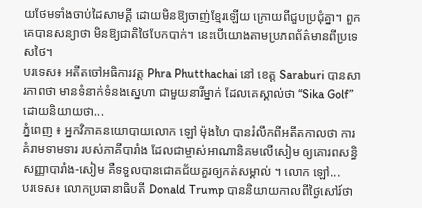យថែមទាំងចាប់ដៃសាមគ្គី ដោយមិនឱ្យចាញ់ខ្មែរឡើយ ក្រោយពីជួបប្រជុំគ្នា។ ពួកគេបានសន្យាថា មិនឱ្យជាតិថៃបែកបាក់។ នេះបើយោងតាមប្រភពព័ត៌មានពីប្រទេសថៃ។
បរទេស៖ អតីតចៅអធិការវត្ត Phra Phutthachai នៅ ខេត្ត Saraburi បានសារភាពថា មានទំនាក់ទំនងស្នេហា ជាមួយនារីម្នាក់ ដែលគេស្គាល់ថា “Sika Golf” ដោយនិយាយថា...
ភ្នំពេញ ៖ អ្នកវិភាគនយោបាយលោក ឡៅ ម៉ុងហៃ បានរំលឹកពីអតីតកាលថា ការគំរាមទាមទារ របស់ភាគីបារាំង ដែលជាម្ចាស់អាណានិគមលើសៀម ឲ្យគោរពសន្ធិសញ្ញាបារាំង-សៀម គឺទទួលបានជោគជ័យគួរឲ្យកត់សម្គាល់ ។ លោក ឡៅ...
បរទេស៖ លោកប្រធានាធិបតី Donald Trump បាននិយាយកាលពីថ្ងៃសៅរ៍ថា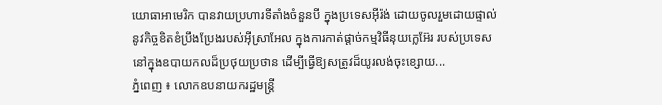យោធាអាមេរិក បានវាយប្រហារទីតាំងចំនួនបី ក្នុងប្រទេសអ៊ីរ៉ង់ ដោយចូលរួមដោយផ្ទាល់ នូវកិច្ចខិតខំប្រឹងប្រែងរបស់អ៊ីស្រាអែល ក្នុងការកាត់ផ្តាច់កម្មវិធីនុយក្លេអ៊ែរ របស់ប្រទេស នៅក្នុងឧបាយកលដ៏ប្រថុយប្រថាន ដើម្បីធ្វើឱ្យសត្រូវដ៏យូរលង់ចុះខ្សោយ...
ភ្នំពេញ ៖ លោកឧបនាយករដ្ឋមន្ដ្រី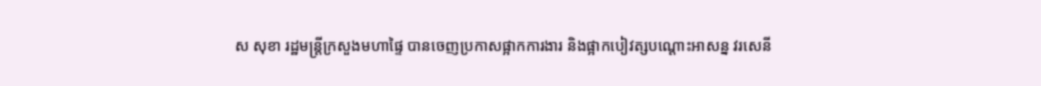ស សុខា រដ្ឋមន្ដ្រីក្រសួងមហាផ្ទៃ បានចេញប្រកាសផ្អាកការងារ និងផ្អាកបៀវត្សបណ្ដោះអាសន្ន វរសេនី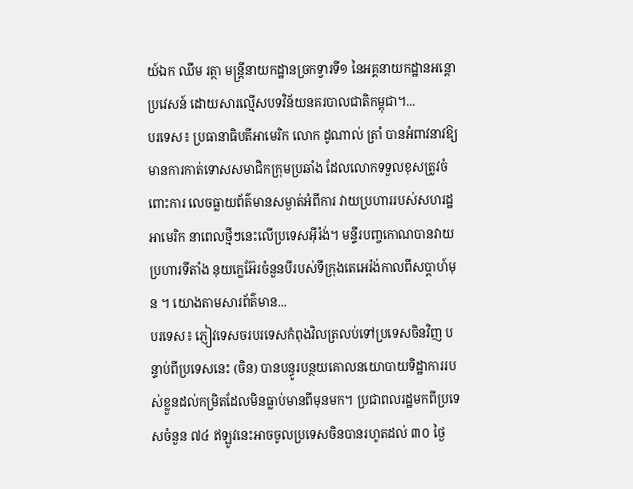យ៍ឯក ឈឹម រត្ថា មន្ដ្រីនាយកដ្ឋានច្រកទ្វារទី១ នៃអគ្គនាយកដ្ឋានអន្ដោប្រវេសន៍ ដោយសារល្មើសបទវិន័យនគរបាលជាតិកម្ពុជា។...
បរទេស៖ ប្រធានាធិបតីអាមេរិក លោក ដូណាល់ ត្រាំ បានអំពាវនាវឱ្យមានការកាត់ទោសសមាជិកក្រុមប្រឆាំង ដែលលោកទទួលខុសត្រូវចំពោះការ លេចធ្លាយព័ត៌មានសម្ងាត់អំពីការ វាយប្រហាររបស់សហរដ្ឋអាមេរិក នាពេលថ្មីៗនេះលើប្រទេសអ៊ីរ៉ង់។ មន្ទីរបញ្ចកោណបានវាយប្រហារទីតាំង នុយក្លេអ៊ែរចំនួនបីរបស់ទីក្រុងតេអេរ៉ង់កាលពីសប្តាហ៍មុន ។ យោងតាមសារព័ត៌មាន...
បរទេស៖ ភ្ញៀវទេសចរបរទេសកំពុងវិលត្រលប់ទៅប្រទេសចិនវិញ បន្ទាប់ពីប្រទេសនេះ (ចិន) បានបន្ធូរបន្ថយគោលនយោបាយទិដ្ឋាការរបស់ខ្លួនដល់កម្រិតដែលមិនធ្លាប់មានពីមុនមក។ ប្រជាពលរដ្ឋមកពីប្រទេសចំនួន ៧៤ ឥឡូវនេះអាចចូលប្រទេសចិនបានរហូតដល់ ៣០ ថ្ងៃ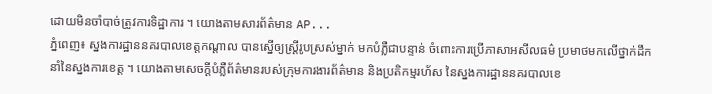ដោយមិនចាំបាច់ត្រូវការទិដ្ឋាការ ។ យោងតាមសារព័ត៌មាន AP...
ភ្នំពេញ៖ ស្នងការដ្ឋាននគរបាលខេត្តកណ្តាល បានស្នើឲ្យស្រ្តីរូបស្រស់ម្នាក់ មកបំភ្លឺជាបន្ទាន់ ចំពោះការប្រើភាសាអសីលធម៌ ប្រមាថមកលើថ្នាក់ដឹកនាំនៃស្នងការខេត្ត ។ យោងតាមសេចក្តីបំភ្លឺព័ត៌មានរបស់ក្រុមការងារព័ត៌មាន និងប្រតិកម្មរហ័ស នៃស្នងការដ្ឋាននគរបាលខេ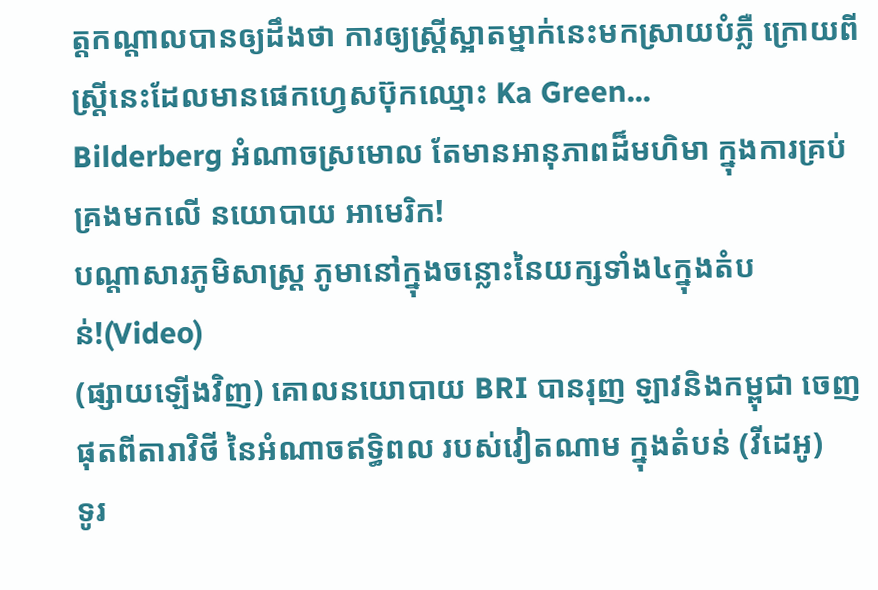ត្តកណ្តាលបានឲ្យដឹងថា ការឲ្យស្រ្តីស្អាតម្នាក់នេះមកស្រាយបំភ្លឺ ក្រោយពីស្រ្តីនេះដែលមានផេកហ្វេសប៊ុកឈ្មោះ Ka Green...
Bilderberg អំណាចស្រមោល តែមានអានុភាពដ៏មហិមា ក្នុងការគ្រប់គ្រងមកលើ នយោបាយ អាមេរិក!
បណ្ដាសារភូមិសាស្រ្ត ភូមានៅក្នុងចន្លោះនៃយក្សទាំង៤ក្នុងតំបន់!(Video)
(ផ្សាយឡើងវិញ) គោលនយោបាយ BRI បានរុញ ឡាវនិងកម្ពុជា ចេញផុតពីតារាវិថី នៃអំណាចឥទ្ធិពល របស់វៀតណាម ក្នុងតំបន់ (វីដេអូ)
ទូរ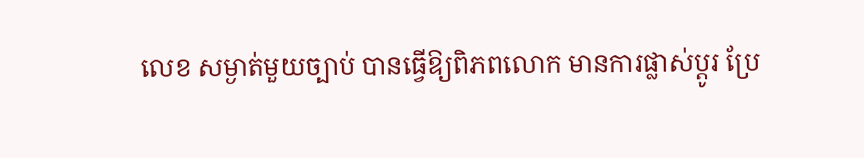លេខ សម្ងាត់មួយច្បាប់ បានធ្វើឱ្យពិភពលោក មានការផ្លាស់ប្ដូរ ប្រែ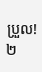ប្រួល!
២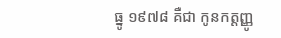ធ្នូ ១៩៧៨ គឺជា កូនកត្តញ្ញូ